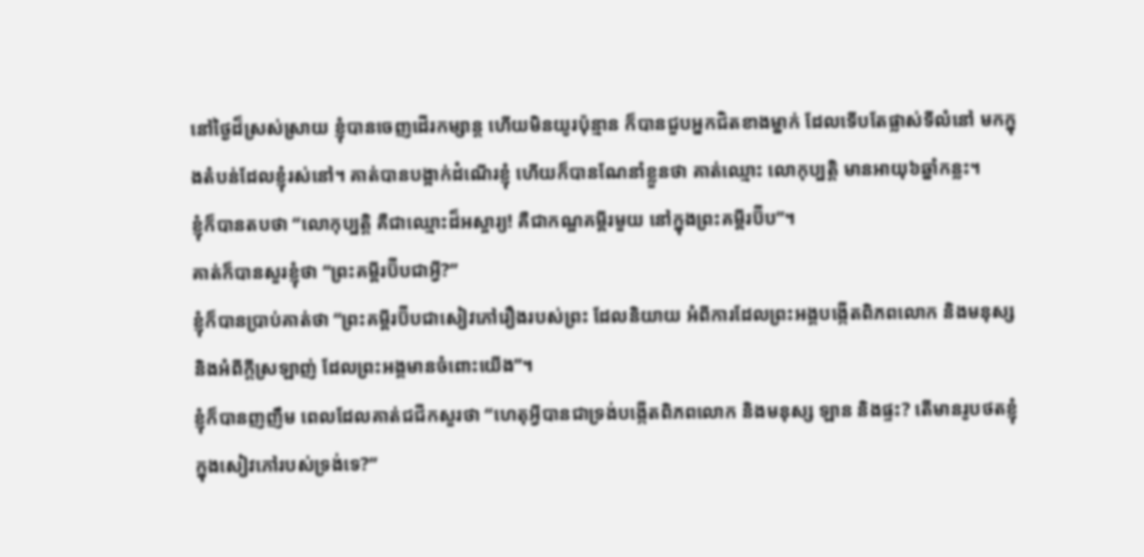នៅថ្ងៃដ៏ស្រស់ស្រាយ ខ្ញុំបានចេញដើរកម្សាន្ត ហើយមិនយូរប៉ុន្មាន ក៏បានជួបអ្នកជិតខាងម្នាក់ ដែលទើបតែផ្លាស់ទីលំនៅ មកក្នុងតំបន់ដែលខ្ញុំរស់នៅ។ គាត់បានបង្អាក់ដំណើរខ្ញុំ ហើយក៏បានណែនាំខ្លួនថា គាត់ឈ្មោះ លោកុប្បត្តិ មានអាយុ៦ឆ្នាំកន្លះ។
ខ្ញុំក៏បានតបថា “លោកុប្បត្តិ គឺជាឈ្មោះដ៏អស្ចារ្យ! គឺជាកណ្ឌគម្ពីរមួយ នៅក្នុងព្រះគម្ពីរប៊ីប”។
គាត់ក៏បានសួរខ្ញុំថា “ព្រះគម្ពីរប៊ីបជាអ្វី?”
ខ្ញុំក៏បានប្រាប់គាត់ថា “ព្រះគម្ពីរប៊ីបជាសៀវភៅរឿងរបស់ព្រះ ដែលនិយាយ អំពីការដែលព្រះអង្គបង្កើតពិភពលោក និងមនុស្ស និងអំពីក្តីស្រឡាញ់ ដែលព្រះអង្គមានចំពោះយើង”។
ខ្ញុំក៏បានញញឹម ពេលដែលគាត់ជជីកសួរថា “ហេតុអ្វីបានជាទ្រង់បង្កើតពិភពលោក និងមនុស្ស ឡាន និងផ្ទះ? តើមានរូបថតខ្ញុំ ក្នុងសៀវភៅរបស់ទ្រង់ទេ?”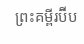ព្រះគម្ពីរប៊ីប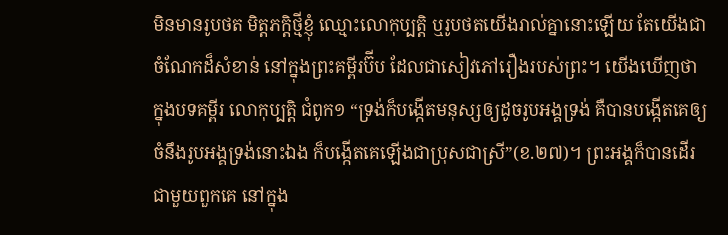មិនមានរូបថត មិត្តភក្តិថ្មីខ្ញុំ ឈ្មោះលោកុប្បត្តិ ឬរូបថតយើងរាល់គ្នានោះឡើយ តែយើងជាចំណែកដ៏សំខាន់ នៅក្នុងព្រះគម្ពីរប៊ីប ដែលជាសៀវភៅរឿងរបស់ព្រះ។ យើងឃើញថា ក្នុងបទគម្ពីរ លោកុប្បត្តិ ជំពូក១ “ទ្រង់ក៏បង្កើតមនុស្សឲ្យដូចរូបអង្គទ្រង់ គឺបានបង្កើតគេឲ្យចំនឹងរូបអង្គទ្រង់នោះឯង ក៏បង្កើតគេឡើងជាប្រុសជាស្រី”(ខ.២៧)។ ព្រះអង្គក៏បានដើរជាមួយពួកគេ នៅក្នុង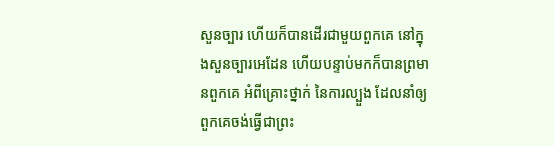សួនច្បារ ហើយក៏បានដើរជាមួយពួកគេ នៅក្នុងសួនច្បារអេដែន ហើយបន្ទាប់មកក៏បានព្រមានពួកគេ អំពីគ្រោះថ្នាក់ នៃការល្បួង ដែលនាំឲ្យពួកគេចង់ធ្វើជាព្រះ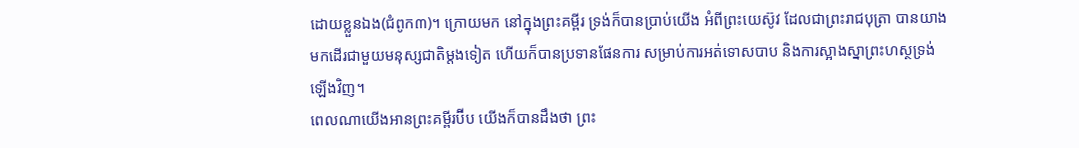ដោយខ្លួនឯង(ជំពូក៣)។ ក្រោយមក នៅក្នុងព្រះគម្ពីរ ទ្រង់ក៏បានប្រាប់យើង អំពីព្រះយេស៊ូវ ដែលជាព្រះរាជបុតា្រ បានយាងមកដើរជាមួយមនុស្សជាតិម្តងទៀត ហើយក៏បានប្រទានផែនការ សម្រាប់ការអត់ទោសបាប និងការស្អាងស្នាព្រះហស្ថទ្រង់ឡើងវិញ។
ពេលណាយើងអានព្រះគម្ពីរប៊ីប យើងក៏បានដឹងថា ព្រះ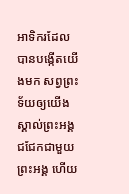អាទិករដែលបានបង្កើតយើងមក សព្វព្រះទ័យឲ្យយើងស្គាល់ព្រះអង្គ ជជែកជាមួយព្រះអង្គ ហើយ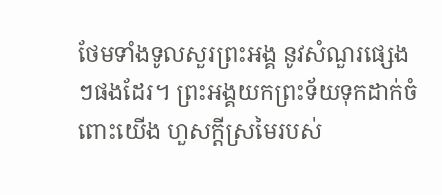ថែមទាំងទូលសួរព្រះអង្គ នូវសំណួរផ្សេងៗផងដែរ។ ព្រះអង្គយកព្រះទ័យទុកដាក់ចំពោះយើង ហួសក្តីស្រមៃរបស់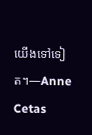យើងទៅទៀត។—Anne Cetas